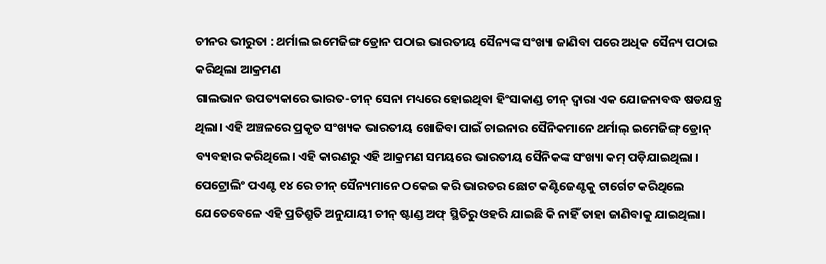ଚୀନର ଭୀରୁତା : ଥର୍ମାଲ ଇମେଜିଙ୍ଗ ଡ୍ରୋନ ପଠାଇ ଭାରତୀୟ ସୈନ୍ୟଙ୍କ ସଂଖ୍ୟା ଜାଣିବା ପରେ ଅଧିକ ସୈନ୍ୟ ପଠାଇ କରିଥିଲା ଆକ୍ରମଣ
ଗାଲଭାନ ଉପତ୍ୟକାରେ ଭାରତ-ଚୀନ୍ ସେନା ମଧ୍ୟରେ ହୋଇଥିବା ହିଂସାକାଣ୍ଡ ଚୀନ୍ ଦ୍ୱାରା ଏକ ଯୋଜନାବଦ୍ଧ ଷଡଯନ୍ତ୍ର ଥିଲା। ଏହି ଅଞ୍ଚଳରେ ପ୍ରକୃତ ସଂଖ୍ୟକ ଭାରତୀୟ ଖୋଜିବା ପାଇଁ ଚାଇନାର ସୈନିକମାନେ ଥର୍ମାଲ୍ ଇମେଜିଙ୍ଗ୍ ଡ୍ରୋନ୍ ବ୍ୟବହାର କରିଥିଲେ। ଏହି କାରଣରୁ ଏହି ଆକ୍ରମଣ ସମୟରେ ଭାରତୀୟ ସୈନିକଙ୍କ ସଂଖ୍ୟା କମ୍ ପଡ଼ିଯାଇଥିଲା ।
ପେଟ୍ରୋଲିଂ ପଏଣ୍ଟ ୧୪ ରେ ଚୀନ୍ ସୈନ୍ୟମାନେ ଠକେଇ କରି ଭାରତର ଛୋଟ କଣ୍ଟିଜେଣ୍ଟକୁ ଟାର୍ଗେଟ କରିଥିଲେ ଯେତେବେଳେ ଏହି ପ୍ରତିଶ୍ରୁତି ଅନୁଯାୟୀ ଚୀନ୍ ଷ୍ଟାଣ୍ଡ ଅଫ୍ ସ୍ଥିତିରୁ ଓହରି ଯାଇଛି କି ନାହିଁ ତାହା ଜାଣିବାକୁ ଯାଇଥିଲା।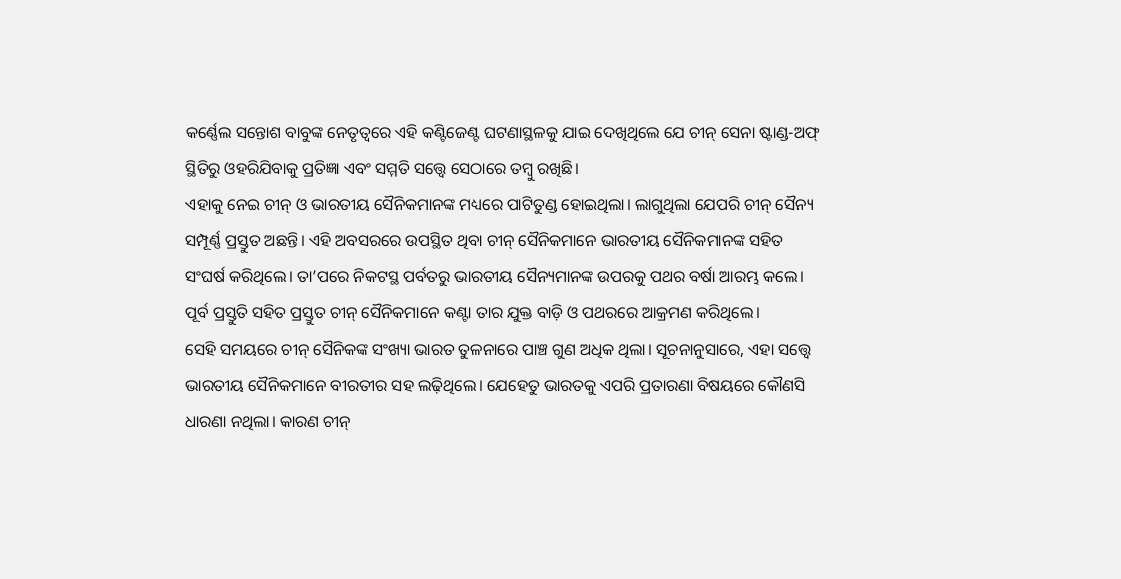କର୍ଣ୍ଣେଲ ସନ୍ତୋଶ ବାବୁଙ୍କ ନେତୃତ୍ୱରେ ଏହି କଣ୍ଟିଜେଣ୍ଟ ଘଟଣାସ୍ଥଳକୁ ଯାଇ ଦେଖିଥିଲେ ଯେ ଚୀନ୍ ସେନା ଷ୍ଟାଣ୍ଡ-ଅଫ୍ ସ୍ଥିତିରୁ ଓହରିଯିବାକୁ ପ୍ରତିଜ୍ଞା ଏବଂ ସମ୍ମତି ସତ୍ତ୍ବେ ସେଠାରେ ତମ୍ବୁ ରଖିଛି।
ଏହାକୁ ନେଇ ଚୀନ୍ ଓ ଭାରତୀୟ ସୈନିକମାନଙ୍କ ମଧ୍ୟରେ ପାଟିତୁଣ୍ଡ ହୋଇଥିଲା। ଲାଗୁଥିଲା ଯେପରି ଚୀନ୍ ସୈନ୍ୟ ସମ୍ପୂର୍ଣ୍ଣ ପ୍ରସ୍ତୁତ ଅଛନ୍ତି। ଏହି ଅବସରରେ ଉପସ୍ଥିତ ଥିବା ଚୀନ୍ ସୈନିକମାନେ ଭାରତୀୟ ସୈନିକମାନଙ୍କ ସହିତ ସଂଘର୍ଷ କରିଥିଲେ। ତା’ପରେ ନିକଟସ୍ଥ ପର୍ବତରୁ ଭାରତୀୟ ସୈନ୍ୟମାନଙ୍କ ଉପରକୁ ପଥର ବର୍ଷା ଆରମ୍ଭ କଲେ। ପୂର୍ବ ପ୍ରସ୍ତୁତି ସହିତ ପ୍ରସ୍ତୁତ ଚୀନ୍ ସୈନିକମାନେ କଣ୍ଟା ତାର ଯୁକ୍ତ ବାଡ଼ି ଓ ପଥରରେ ଆକ୍ରମଣ କରିଥିଲେ।
ସେହି ସମୟରେ ଚୀନ୍ ସୈନିକଙ୍କ ସଂଖ୍ୟା ଭାରତ ତୁଳନାରେ ପାଞ୍ଚ ଗୁଣ ଅଧିକ ଥିଲା। ସୂଚନାନୁସାରେ, ଏହା ସତ୍ତ୍ବେ ଭାରତୀୟ ସୈନିକମାନେ ବୀରତୀର ସହ ଲଢ଼ିଥିଲେ। ଯେହେତୁ ଭାରତକୁ ଏପରି ପ୍ରତାରଣା ବିଷୟରେ କୌଣସି ଧାରଣା ନଥିଲା। କାରଣ ଚୀନ୍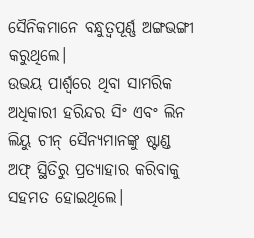ସୈନିକମାନେ ବନ୍ଧୁତ୍ୱପୂର୍ଣ୍ଣ ଅଙ୍ଗଭଙ୍ଗୀ କରୁଥିଲେ।
ଉଭୟ ପାର୍ଶ୍ୱରେ ଥିବା ସାମରିକ ଅଧିକାରୀ ହରିନ୍ଦର ସିଂ ଏବଂ ଲିନ ଲିୟୁ ଚୀନ୍ ସୈନ୍ୟମାନଙ୍କୁ ଷ୍ଟାଣ୍ଡ ଅଫ୍ ସ୍ଥିତିରୁ ପ୍ରତ୍ୟାହାର କରିବାକୁ ସହମତ ହୋଇଥିଲେ।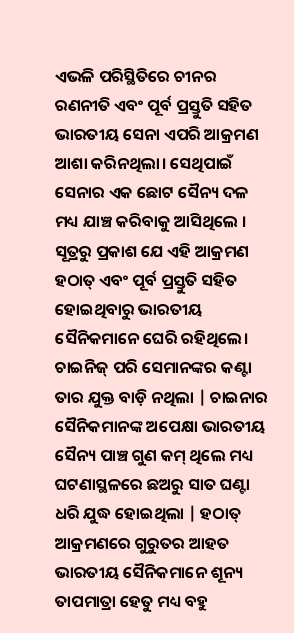ଏଭଳି ପରିସ୍ଥିତିରେ ଚୀନର ରଣନୀତି ଏବଂ ପୂର୍ବ ପ୍ରସ୍ତୁତି ସହିତ ଭାରତୀୟ ସେନା ଏପରି ଆକ୍ରମଣ ଆଶା କରିନଥିଲା। ସେଥିପାଇଁ ସେନାର ଏକ ଛୋଟ ସୈନ୍ୟ ଦଳ ମଧ୍ୟ ଯାଞ୍ଚ କରିବାକୁ ଆସିଥିଲେ ।
ସୂତ୍ରରୁ ପ୍ରକାଶ ଯେ ଏହି ଆକ୍ରମଣ ହଠାତ୍ ଏବଂ ପୂର୍ବ ପ୍ରସ୍ତୁତି ସହିତ ହୋଇଥିବାରୁ ଭାରତୀୟ ସୈନିକମାନେ ଘେରି ରହିଥିଲେ। ଚାଇନିଜ୍ ପରି ସେମାନଙ୍କର କଣ୍ଟା ତାର ଯୁକ୍ତ ବାଡ଼ି ନଥିଲା | ଚାଇନାର ସୈନିକମାନଙ୍କ ଅପେକ୍ଷା ଭାରତୀୟ ସୈନ୍ୟ ପାଞ୍ଚ ଗୁଣ କମ୍ ଥିଲେ ମଧ୍ୟ ଘଟଣାସ୍ଥଳରେ ଛଅରୁ ସାତ ଘଣ୍ଟା ଧରି ଯୁଦ୍ଧ ହୋଇଥିଲା | ହଠାତ୍ ଆକ୍ରମଣରେ ଗୁରୁତର ଆହତ ଭାରତୀୟ ସୈନିକମାନେ ଶୂନ୍ୟ ତାପମାତ୍ରା ହେତୁ ମଧ୍ୟ ବହୁ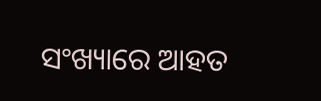ସଂଖ୍ୟାରେ ଆହତ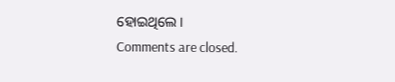ହୋଇଥିଲେ।
Comments are closed.